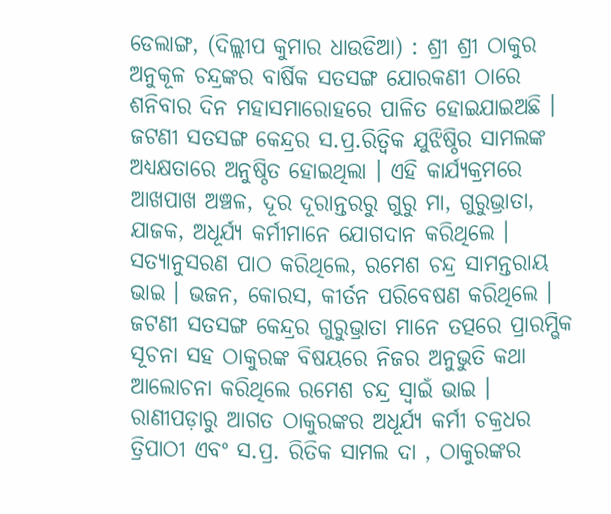ଡେଲାଙ୍ଗ, (ଦିଲ୍ଲୀପ କୁମାର ଧାଉଡିଆ) : ଶ୍ରୀ ଶ୍ରୀ ଠାକୁର ଅନୁକୂଳ ଚନ୍ଦ୍ରଙ୍କର ବାର୍ଷିକ ସତସଙ୍ଗ ଯୋରକଣୀ ଠାରେ ଶନିବାର ଦିନ ମହାସମାରୋହରେ ପାଳିତ ହୋଇଯାଇଅଛି । ଜଟଣୀ ସତସଙ୍ଗ କେନ୍ଦ୍ରର ସ.ପ୍ର.ରିତ୍ୱିକ ଯୁଝିଷ୍ଠିର ସାମଲଙ୍କ ଅଧ୍ୟକ୍ଷତାରେ ଅନୁଷ୍ଠିତ ହୋଇଥିଲା । ଏହି କାର୍ଯ୍ୟକ୍ରମରେ ଆଖପାଖ ଅଞ୍ଚଳ, ଦୂର ଦୂରାନ୍ତରରୁ ଗୁରୁ ମା, ଗୁରୁଭ୍ରାତା, ଯାଜକ, ଅଧୂର୍ଯ୍ୟ କର୍ମୀମାନେ ଯୋଗଦାନ କରିଥିଲେ । ସତ୍ୟାନୁସରଣ ପାଠ କରିଥିଲେ, ରମେଶ ଚନ୍ଦ୍ର ସାମନ୍ତରାୟ ଭାଇ । ଭଜନ, କୋରସ, କୀର୍ତନ ପରିବେଷଣ କରିଥିଲେ । ଜଟଣୀ ସତସଙ୍ଗ କେନ୍ଦ୍ରର ଗୁରୁଭ୍ରାତା ମାନେ ତତ୍ପରେ ପ୍ରାରମ୍ଭିକ ସୂଚନା ସହ ଠାକୁରଙ୍କ ବିଷୟରେ ନିଜର ଅନୁଭୁତି କଥା ଆଲୋଚନା କରିଥିଲେ ରମେଶ ଚନ୍ଦ୍ର ସ୍ୱାଇଁ ଭାଇ । ରାଣୀପଡ଼ାରୁ ଆଗତ ଠାକୁରଙ୍କର ଅଧୂର୍ଯ୍ୟ କର୍ମୀ ଚକ୍ରଧର ତ୍ରିପାଠୀ ଏବଂ ସ.ପ୍ର. ରିତିକ ସାମଲ ଦା , ଠାକୁରଙ୍କର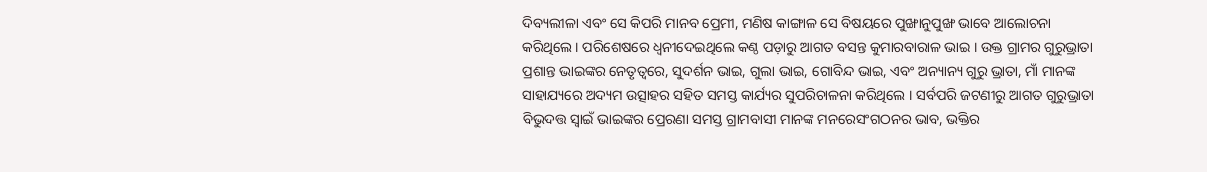ଦିବ୍ୟଲୀଳା ଏବଂ ସେ କିପରି ମାନବ ପ୍ରେମୀ, ମଣିଷ କାଙ୍ଗାଳ ସେ ବିଷୟରେ ପୁଙ୍ଖାନୁପୁଙ୍ଖ ଭାବେ ଆଲୋଚନା କରିଥିଲେ । ପରିଶେଷରେ ଧ୍ୱନୀଦେଇଥିଲେ କଣ୍ଠ ପଡ଼ାରୁ ଆଗତ ବସନ୍ତ କୁମାରବାରାଳ ଭାଇ । ଉକ୍ତ ଗ୍ରାମର ଗୁରୁଭ୍ରାତା ପ୍ରଶାନ୍ତ ଭାଇଙ୍କର ନେତୃତ୍ଵରେ, ସୁଦର୍ଶନ ଭାଇ, ଗୁଲା ଭାଇ, ଗୋବିନ୍ଦ ଭାଇ, ଏବଂ ଅନ୍ୟାନ୍ୟ ଗୁରୁ ଭ୍ରାତା, ମାଁ ମାନଙ୍କ ସାହାଯ୍ୟରେ ଅଦ୍ୟମ ଉତ୍ସାହର ସହିତ ସମସ୍ତ କାର୍ଯ୍ୟର ସୁପରିଚାଳନା କରିଥିଲେ । ସର୍ବପରି ଜଟଣୀରୁ ଆଗତ ଗୁରୁଭ୍ରାତା ବିଭୁଦତ୍ତ ସ୍ୱାଇଁ ଭାଇଙ୍କର ପ୍ରେରଣା ସମସ୍ତ ଗ୍ରାମବାସୀ ମାନଙ୍କ ମନରେସଂଗଠନର ଭାବ, ଭକ୍ତିର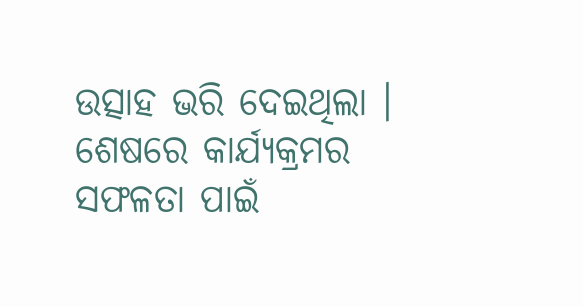ଉତ୍ସାହ ଭରି ଦେଇଥିଲା । ଶେଷରେ କାର୍ଯ୍ୟକ୍ରମର ସଫଳତା ପାଇଁ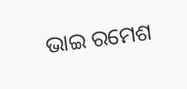ଭାଇ ରମେଶ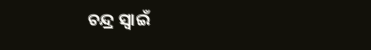ଚନ୍ଦ୍ର ସ୍ୱାଇଁ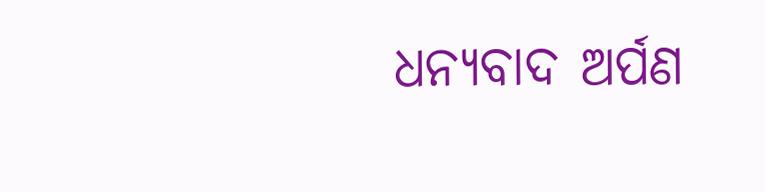ଧନ୍ୟବାଦ ଅର୍ପଣ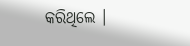କରିଥିଲେ ।